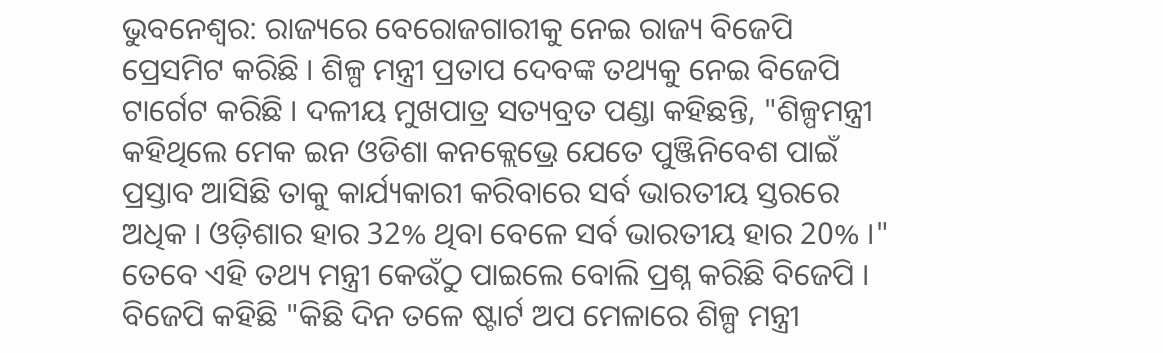ଭୁବନେଶ୍ବର: ରାଜ୍ୟରେ ବେରୋଜଗାରୀକୁ ନେଇ ରାଜ୍ୟ ବିଜେପି ପ୍ରେସମିଟ କରିଛି । ଶିଳ୍ପ ମନ୍ତ୍ରୀ ପ୍ରତାପ ଦେବଙ୍କ ତଥ୍ୟକୁ ନେଇ ବିଜେପି ଟାର୍ଗେଟ କରିଛି । ଦଳୀୟ ମୁଖପାତ୍ର ସତ୍ୟବ୍ରତ ପଣ୍ଡା କହିଛନ୍ତି, "ଶିଳ୍ପମନ୍ତ୍ରୀ କହିଥିଲେ ମେକ ଇନ ଓଡିଶା କନକ୍ଲେଭ୍ରେ ଯେତେ ପୁଞ୍ଜିନିବେଶ ପାଇଁ ପ୍ରସ୍ତାବ ଆସିଛି ତାକୁ କାର୍ଯ୍ୟକାରୀ କରିବାରେ ସର୍ବ ଭାରତୀୟ ସ୍ତରରେ ଅଧିକ । ଓଡ଼ିଶାର ହାର 32% ଥିବା ବେଳେ ସର୍ବ ଭାରତୀୟ ହାର 20% ।" ତେବେ ଏହି ତଥ୍ୟ ମନ୍ତ୍ରୀ କେଉଁଠୁ ପାଇଲେ ବୋଲି ପ୍ରଶ୍ନ କରିଛି ବିଜେପି ।
ବିଜେପି କହିଛି "କିଛି ଦିନ ତଳେ ଷ୍ଟାର୍ଟ ଅପ ମେଳାରେ ଶିଳ୍ପ ମନ୍ତ୍ରୀ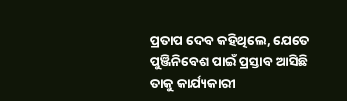ପ୍ରତାପ ଦେବ କହିଥିଲେ, ଯେତେ ପୁଞ୍ଜିନିବେଶ ପାଇଁ ପ୍ରସ୍ତାବ ଆସିଛି ତାକୁ କାର୍ଯ୍ୟକାରୀ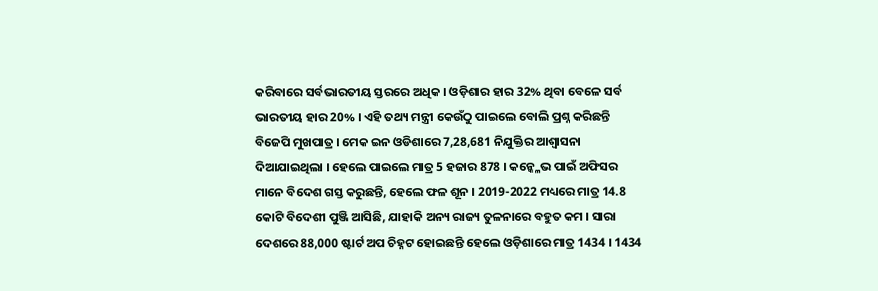କରିବାରେ ସର୍ବଭାରତୀୟ ସ୍ତରରେ ଅଧିକ । ଓଡ଼ିଶାର ହାର 32% ଥିବା ବେଳେ ସର୍ବ ଭାରତୀୟ ହାର 20% । ଏହି ତଥ୍ୟ ମନ୍ତ୍ରୀ କେଉଁଠୁ ପାଇଲେ ବୋଲି ପ୍ରଶ୍ନ କରିଛନ୍ତି ବିଜେପି ମୁଖପାତ୍ର । ମେକ ଇନ ଓଡିଶାରେ 7,28,681 ନିଯୁକ୍ତିର ଆଶ୍ଵାସନା ଦିଆଯାଇଥିଲା । ହେଲେ ପାଇଲେ ମାତ୍ର 5 ହଜାର 878 । କନ୍କ୍ଳେଭ ପାଇଁ ଅଫିସର ମାନେ ବିଦେଶ ଗସ୍ତ କରୁଛନ୍ତି, ହେଲେ ଫଳ ଶୂନ । 2019-2022 ମଧ୍ୟରେ ମାତ୍ର 14.8 କୋଟି ବିଦେଶୀ ପୁଞ୍ଜି ଆସିଛି, ଯାହାକି ଅନ୍ୟ ରାଜ୍ୟ ତୁଳନାରେ ବହୁତ କମ । ସାରା ଦେଶରେ 88,000 ଷ୍ଟାର୍ଟ ଅପ ଚିହ୍ନଟ ହୋଇଛନ୍ତି ହେଲେ ଓଡ଼ିଶାରେ ମାତ୍ର 1434 । 1434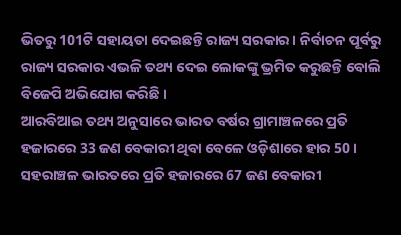ଭିତରୁ 101ଟି ସହାୟତା ଦେଇଛନ୍ତି ରାଜ୍ୟ ସରକାର । ନିର୍ବାଚନ ପୂର୍ବରୁ ରାଜ୍ୟ ସରକାର ଏଭଳି ତଥ୍ୟ ଦେଇ ଲୋକଙ୍କୁ ଭ୍ରମିତ କରୁଛନ୍ତି ବୋଲି ବିଜେପି ଅଭିଯୋଗ କରିଛି ।
ଆରବିଆଇ ତଥ୍ୟ ଅନୁସାରେ ଭାରତ ବର୍ଷର ଗ୍ରାମାଞ୍ଚଳରେ ପ୍ରତି ହଜାରରେ 33 ଜଣ ବେକାରୀ ଥିବା ବେଳେ ଓଡ଼ିଶାରେ ହାର 50 । ସହରାଞ୍ଚଳ ଭାରତରେ ପ୍ରତି ହଜାରରେ 67 ଜଣ ବେକାରୀ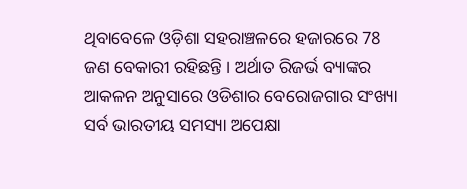ଥିବାବେଳେ ଓଡ଼ିଶା ସହରାଞ୍ଚଳରେ ହଜାରରେ 78 ଜଣ ବେକାରୀ ରହିଛନ୍ତି । ଅର୍ଥାତ ରିଜର୍ଭ ବ୍ୟାଙ୍କର ଆକଳନ ଅନୁସାରେ ଓଡିଶାର ବେରୋଜଗାର ସଂଖ୍ୟା ସର୍ବ ଭାରତୀୟ ସମସ୍ୟା ଅପେକ୍ଷା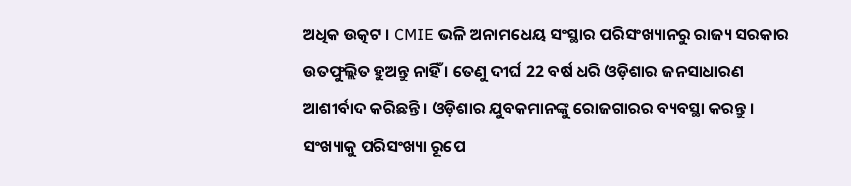ଅଧିକ ଉତ୍କଟ । CMIE ଭଳି ଅନାମଧେୟ ସଂସ୍ଥାର ପରିସଂଖ୍ୟାନରୁ ରାଜ୍ୟ ସରକାର ଉତଫୁଲ୍ଲିତ ହୁଅନ୍ତୁ ନାହିଁ । ତେଣୁ ଦୀର୍ଘ 22 ବର୍ଷ ଧରି ଓଡ଼ିଶାର ଜନସାଧାରଣ ଆଶୀର୍ବାଦ କରିଛନ୍ତି । ଓଡ଼ିଶାର ଯୁବକମାନଙ୍କୁ ରୋଜଗାରର ବ୍ୟବସ୍ଥା କରନ୍ତୁ । ସଂଖ୍ୟାକୁ ପରିସଂଖ୍ୟା ରୂପେ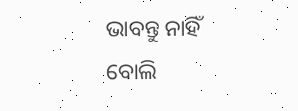ଭାବନ୍ତୁ ନାହିଁ ବୋଲି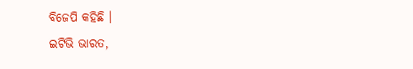ବିଜେପି କହିଛି ।
ଇଟିଭି ଭାରତ,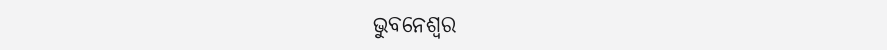ଭୁବନେଶ୍ବର